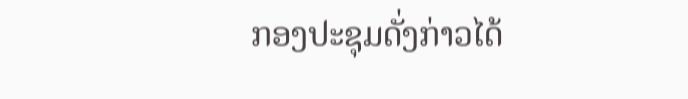ກອງປະຊຸມດັ່ງກ່າວໄດ້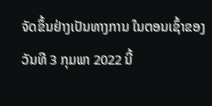ຈັດຂຶ້ນຢ່າງເປັນທາງການ ໃນຕອນເຊົ້າຂອງວັນທີ 3 ກຸມພາ 2022 ນີ້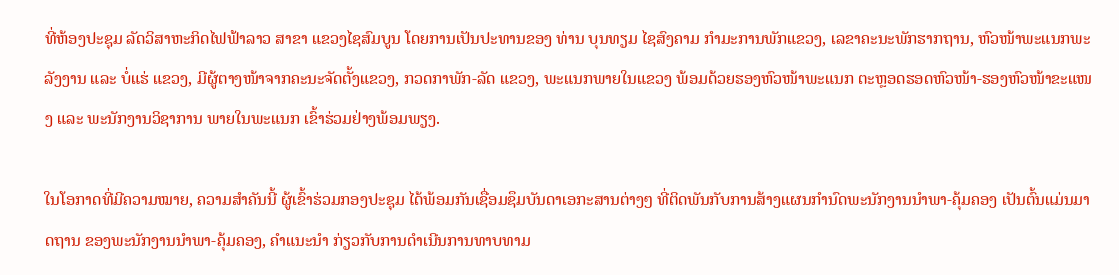ທີ່ຫ້ອງປະຊຸມ ລັດວິສາຫະກິດໄຟຟ້າລາວ ສາຂາ ແຂວງໄຊສົມບູນ ໂດຍການເປັນປະທານຂອງ ທ່ານ ບຸນທຽມ ໄຊສົງຄາມ ກຳມະການພັກແຂວງ, ເລຂາຄະນະພັກຮາກຖານ, ຫົວໜ້າພະແນກພະລັງງານ ແລະ ບໍ່ແຮ່ ແຂວງ, ມີຜູ້ຕາງໜ້າຈາກຄະນະຈັດຕັ້ງແຂວງ, ກວດກາພັກ-ລັດ ແຂວງ, ພະແນກພາຍໃນແຂວງ ພ້ອມດ້ວຍຮອງຫົວໜ້າພະແນກ ຕະຫຼອດຮອດຫົວໜ້າ-ຮອງຫົວໜ້າຂະແໜງ ແລະ ພະນັກງານວິຊາການ ພາຍໃນພະແນກ ເຂົ້າຮ່ວມຢ່າງພ້ອມພຽງ.

ໃນໂອກາດທີ່ມີຄວາມໝາຍ, ຄວາມສຳຄັນນີ້ ຜູ້ເຂົ້າຮ່ວມກອງປະຊຸມ ໄດ້ພ້ອມກັນເຊື່ອມຊຶມບັນດາເອກະສານຕ່າງໆ ທີ່ຕິດພັນກັບການສ້າງແຜນກຳນົດພະນັກງານນໍາພາ-ຄຸ້ມຄອງ ເປັນຕົ້ນແມ່ນມາດຖານ ຂອງພະນັກງານນໍາພາ-ຄຸ້ມຄອງ, ຄໍາແນະນໍາ ກ່ຽວກັບການດໍາເນີນການທາບທາມ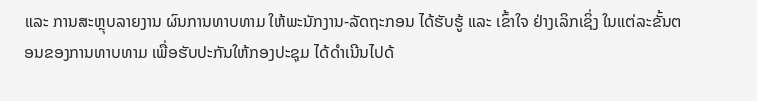ແລະ ການສະຫຼຸບລາຍງານ ຜົນການທາບທາມ ໃຫ້ພະນັກງານ-ລັດຖະກອນ ໄດ້ຮັບຮູ້ ແລະ ເຂົ້າໃຈ ຢ່າງເລິກເຊິ່ງ ໃນແຕ່ລະຂັ້ນຕອນຂອງການທາບທາມ ເພື່ອຮັບປະກັນໃຫ້ກອງປະຊຸມ ໄດ້ດຳເນີນໄປດ້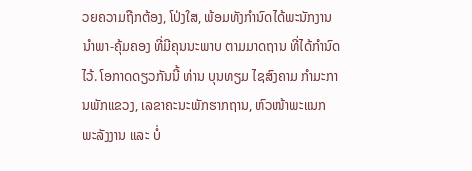ວຍຄວາມຖືກຕ້ອງ, ໂປ່ງໃສ, ພ້ອມທັງກຳນົດໄດ້ພະນັກງານນໍາພາ-ຄຸ້ມຄອງ ທີ່ມີຄຸນນະພາບ ຕາມມາດຖານ ທີ່ໄດ້ກຳນົດໄວ້. ໂອກາດດຽວກັນນີ້ ທ່ານ ບຸນທຽມ ໄຊສົງຄາມ ກຳມະການພັກແຂວງ, ເລຂາຄະນະພັກຮາກຖານ, ຫົວໜ້າພະແນກ ພະລັງງານ ແລະ ບໍ່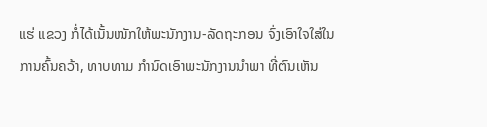ແຮ່ ແຂວງ ກໍ່ໄດ້ເນັ້ນໜັກໃຫ້ພະນັກງານ-ລັດຖະກອນ ຈົ່ງເອົາໃຈໃສ່ໃນການຄົ້ນຄວ້າ, ທາບທາມ ກຳນົດເອົາພະນັກງານນໍາພາ ທີ່ຕົນເຫັນ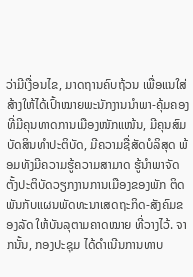ວ່າມີເງື່ອນໄຂ, ມາດຖານຄົບຖ້ວນ ເພື່ອແນໃສ່ ສ້າງໃຫ້ໄດ້ເປົ້າໝາຍພະນັກງານນຳພາ-ຄຸ້ມຄອງ ທີ່ມີຄຸນທາດການເມືອງໜັກແໜ້ນ, ມີຄຸນສົມບັດສິນທໍາປະຕິບັດ, ມີຄວາມຊື່ສັດບໍລິສຸດ ພ້ອມທັງມີຄວາມຮູ້ຄວາມສາມາດ ຮູ້ນໍາພາຈັດຕັ້ງປະຕິບັດວຽກງານການເມືອງຂອງພັກ ຕິດພັນກັບແຜນພັດທະນາເສດຖະກິດ-ສັງຄົມຂອງລັດ ໃຫ້ບັນລຸຕາມຄາດໝາຍ ທີ່ວາງໄວ້. ຈາກນັ້ນ, ກອງປະຊຸມ ໄດ້ດໍາເນີນການທາບ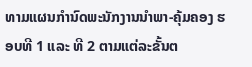ທາມແຜນກຳນົດພະນັກງານນໍາພາ-ຄຸ້ມຄອງ ຮອບທີ 1 ແລະ ທີ 2 ຕາມແຕ່ລະຂັ້ນຕ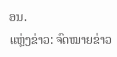ອນ.
ແຫຼ່ງຂ່າວ: ຈົດໝາຍຂ່າວ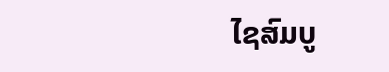ໄຊສົມບູ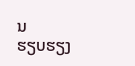ນ
ຮຽບຮຽງ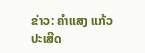ຂ່າວ: ຄຳແສງ ແກ້ວປະເສີດ